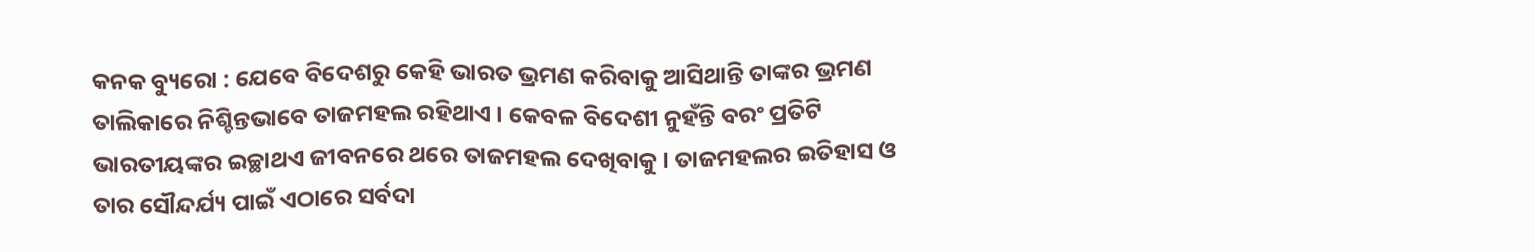କନକ ବ୍ୟୁରୋ : ଯେବେ ବିଦେଶରୁ କେହି ଭାରତ ଭ୍ରମଣ କରିବାକୁ ଆସିଥାନ୍ତି ତାଙ୍କର ଭ୍ରମଣ ତାଲିକାରେ ନିଶ୍ଚିନ୍ତଭାବେ ତାଜମହଲ ରହିଥାଏ । କେବଳ ବିଦେଶୀ ନୁହଁନ୍ତି ବରଂ ପ୍ରତିଟି ଭାରତୀୟଙ୍କର ଇଚ୍ଛାଥଏ ଜୀବନରେ ଥରେ ତାଜମହଲ ଦେଖିବାକୁ । ତାଜମହଲର ଇତିହାସ ଓ ତାର ସୌନ୍ଦର୍ଯ୍ୟ ପାଇଁ ଏଠାରେ ସର୍ବଦା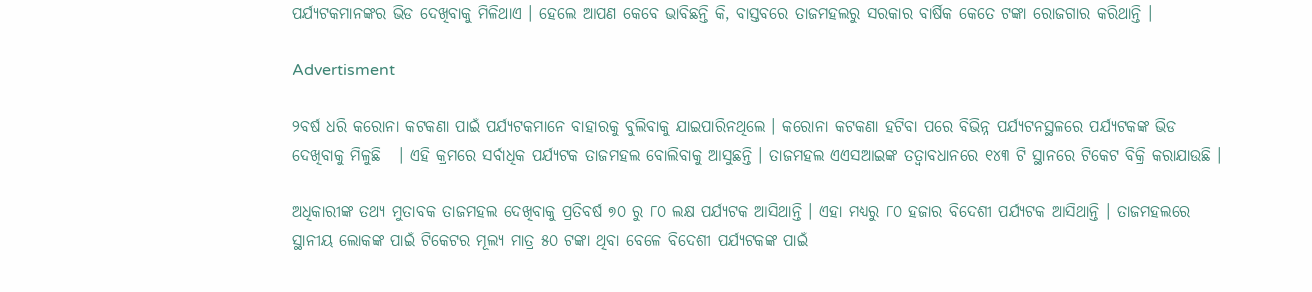ପର୍ଯ୍ୟଟକମାନଙ୍କର ଭିଡ ଦେଖିବାକୁ ମିଳିଥାଏ । ହେଲେ ଆପଣ କେବେ ଭାବିଛନ୍ତି କି, ବାସ୍ତବରେ ତାଜମହଲରୁ ସରକାର ବାର୍ଷିକ କେତେ ଟଙ୍କା ରୋଜଗାର କରିଥାନ୍ତି ।

Advertisment

୨ବର୍ଷ ଧରି କରୋନା କଟକଣା ପାଇଁ ପର୍ଯ୍ୟଟକମାନେ ବାହାରକୁ ବୁଲିବାକୁ ଯାଇପାରିନଥିଲେ । କରୋନା କଟକଣା ହଟିବା ପରେ ବିଭିନ୍ନ ପର୍ଯ୍ୟଟନସ୍ଥଳରେ ପର୍ଯ୍ୟଟକଙ୍କ ଭିଡ ଦେଖିବାକୁ ମିଳୁଛି   । ଏହି କ୍ରମରେ ସର୍ବାଧିକ ପର୍ଯ୍ୟଟକ ତାଜମହଲ ବୋଲିବାକୁ ଆସୁଛନ୍ତି । ତାଜମହଲ ଏଏସଆଇଙ୍କ ତତ୍ୱାବଧାନରେ ୧୪୩ ଟି ସ୍ଥାନରେ ଟିକେଟ ବିକ୍ରି କରାଯାଉଛି ।

ଅଧିକାରୀଙ୍କ ତଥ୍ୟ ମୁତାବକ ତାଜମହଲ ଦେଖିବାକୁ ପ୍ରତିବର୍ଷ ୭୦ ରୁ ୮୦ ଲକ୍ଷ ପର୍ଯ୍ୟଟକ ଆସିଥାନ୍ତି । ଏହା ମଧ୍ୟରୁ ୮୦ ହଜାର ବିଦେଶୀ ପର୍ଯ୍ୟଟକ ଆସିଥାନ୍ତି । ତାଜମହଲରେ ସ୍ଥାନୀୟ ଲୋକଙ୍କ ପାଇଁ ଟିକେଟର ମୂଲ୍ୟ ମାତ୍ର ୫୦ ଟଙ୍କା ଥିବା ବେଳେ ବିଦେଶୀ ପର୍ଯ୍ୟଟକଙ୍କ ପାଇଁ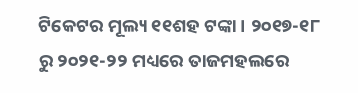ଟିକେଟର ମୂଲ୍ୟ ୧୧ଶହ ଟଙ୍କା । ୨୦୧୭-୧୮ ରୁ ୨୦୨୧-୨୨ ମଧ୍ୟରେ ତାଜମହଲରେ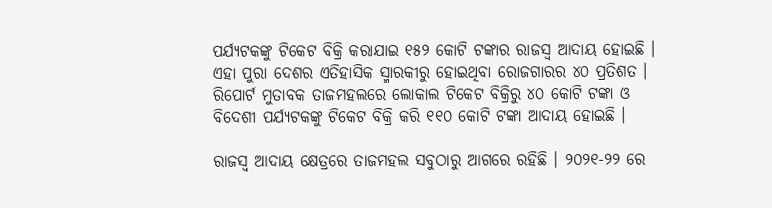ପର୍ଯ୍ୟଟକଙ୍କୁ ଟିକେଟ ବିକ୍ରି କରାଯାଇ ୧୫୨ କୋଟି ଟଙ୍କାର ରାଜସ୍ୱ ଆଦାୟ ହୋଇଛି । ଏହା ପୁରା ଦେଶର ଏତିହାସିକ ସ୍ମାରକୀରୁ ହୋଇଥିବା ରୋଜଗାରର ୪୦ ପ୍ରତିଶତ । ରିପୋର୍ଟ ମୁତାବକ ତାଜମହଲରେ ଲୋକାଲ ଟିକେଟ ବିକ୍ରିରୁ ୪୦ କୋଟି ଟଙ୍କା ଓ ବିଦେଶୀ ପର୍ଯ୍ୟଟକଙ୍କୁ ଟିକେଟ ବିକ୍ରି କରି ୧୧୦ କୋଟି ଟଙ୍କା ଆଦାୟ ହୋଇଛି ।

ରାଜସ୍ୱ ଆଦାୟ କ୍ଷେତ୍ରରେ ତାଜମହଲ ସବୁଠାରୁ ଆଗରେ ରହିଛି । ୨୦୨୧-୨୨ ରେ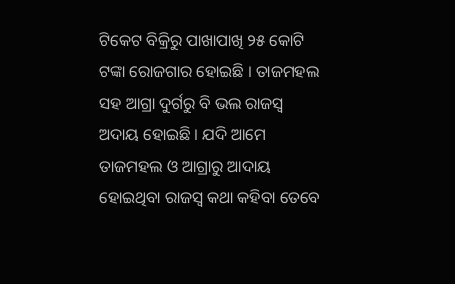ଟିକେଟ ବିକ୍ରିରୁ ପାଖାପାଖି ୨୫ କୋଟି ଟଙ୍କା ରୋଜଗାର ହୋଇଛି । ତାଜମହଲ ସହ ଆଗ୍ରା ଦୁର୍ଗରୁ ବି ଭଲ ରାଜସ୍ୱ ଅଦାୟ ହୋଇଛି । ଯଦି ଆମେ ତାଜମହଲ ଓ ଆଗ୍ରାରୁ ଆଦାୟ ହୋଇଥିବା ରାଜସ୍ୱ କଥା କହିବା ତେବେ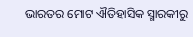ଭାରତର ମୋଟ ଐତିହାସିକ ସ୍ମାରକୀରୁ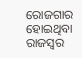ରୋଜଗାର ହୋଇଥିବା ରାଜସ୍ୱର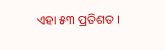ଏହା ୫୩ ପ୍ରତିଶତ ।